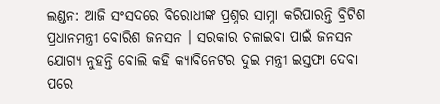ଲଣ୍ଡନ: ଆଜି ସଂସଦରେ ବିରୋଧୀଙ୍କ ପ୍ରଶ୍ନର ସାମ୍ନା କରିପାରନ୍ତି ବ୍ରିଟିଶ ପ୍ରଧାନମନ୍ତ୍ରୀ ବୋରିଶ ଜନସନ । ସରକାର ଚଳାଇବା ପାଇଁ ଜନସନ ଯୋଗ୍ୟ ନୁହନ୍ତି ବୋଲି କହି କ୍ୟାବିନେଟର ଦୁଇ ମନ୍ତ୍ରୀ ଇସ୍ତଫା ଦେବା ପରେ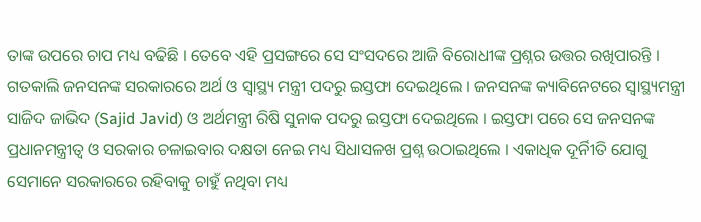ତାଙ୍କ ଉପରେ ଚାପ ମଧ୍ୟ ବଢିଛି । ତେବେ ଏହି ପ୍ରସଙ୍ଗରେ ସେ ସଂସଦରେ ଆଜି ବିରୋଧୀଙ୍କ ପ୍ରଶ୍ନର ଉତ୍ତର ରଖିପାରନ୍ତି ।
ଗତକାଲି ଜନସନଙ୍କ ସରକାରରେ ଅର୍ଥ ଓ ସ୍ବାସ୍ଥ୍ୟ ମନ୍ତ୍ରୀ ପଦରୁ ଇସ୍ତଫା ଦେଇଥିଲେ । ଜନସନଙ୍କ କ୍ୟାବିନେଟରେ ସ୍ବାସ୍ଥ୍ୟମନ୍ତ୍ରୀ ସାଜିଦ ଜାଭିଦ (Sajid Javid) ଓ ଅର୍ଥମନ୍ତ୍ରୀ ରିଷି ସୁନାକ ପଦରୁ ଇସ୍ତଫା ଦେଇଥିଲେ । ଇସ୍ତଫା ପରେ ସେ ଜନସନଙ୍କ ପ୍ରଧାନମନ୍ତ୍ରୀତ୍ବ ଓ ସରକାର ଚଳାଇବାର ଦକ୍ଷତା ନେଇ ମଧ୍ୟ ସିଧାସଳଖ ପ୍ରଶ୍ନ ଉଠାଇଥିଲେ । ଏକାଧିକ ଦୂର୍ନିୀତି ଯୋଗୁ ସେମାନେ ସରକାରରେ ରହିବାକୁ ଚାହୁଁ ନଥିବା ମଧ୍ୟ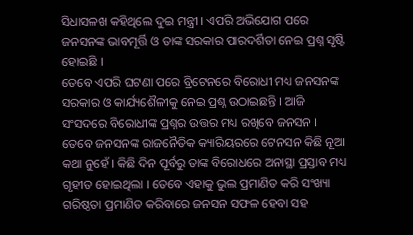ସିଧାସଳଖ କହିଥିଲେ ଦୁଇ ମନ୍ତ୍ରୀ । ଏପରି ଅଭିଯୋଗ ପରେ ଜନସନଙ୍କ ଭାବମୂର୍ତ୍ତି ଓ ତାଙ୍କ ସରକାର ପାରଦର୍ଶିତା ନେଇ ପ୍ରଶ୍ନ ସୃଷ୍ଟି ହୋଇଛି ।
ତେବେ ଏପରି ଘଟଣା ପରେ ବ୍ରିଟେନରେ ବିରୋଧୀ ମଧ୍ୟ ଜନସନଙ୍କ ସରକାର ଓ କାର୍ଯ୍ୟଶୈଳୀକୁ ନେଇ ପ୍ରଶ୍ନ ଉଠାଇଛନ୍ତି । ଆଜି ସଂସଦରେ ବିରୋଧୀଙ୍କ ପ୍ରଶ୍ନର ଉତ୍ତର ମଧ୍ୟ ରଖିବେ ଜନସନ । ତେବେ ଜନସନଙ୍କ ରାଜନୈତିକ କ୍ୟାରିୟରରେ ଟେନସନ କିଛି ନୂଆ କଥା ନୁହେଁ । କିଛି ଦିନ ପୂର୍ବରୁ ତାଙ୍କ ବିରୋଧରେ ଅନାସ୍ଥା ପ୍ରସ୍ତାବ ମଧ୍ୟ ଗୃହୀତ ହୋଇଥିଲା । ତେବେ ଏହାକୁ ଭୁଲ ପ୍ରମାଣିତ କରି ସଂଖ୍ୟା ଗରିଷ୍ଠତା ପ୍ରମାଣିତ କରିବାରେ ଜନସନ ସଫଳ ହେବା ସହ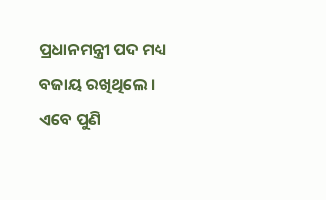ପ୍ରଧାନମନ୍ତ୍ରୀ ପଦ ମଧ୍ୟ ବଜାୟ ରଖିଥିଲେ । ଏବେ ପୁଣି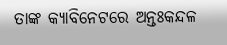ତାଙ୍କ କ୍ୟାବିନେଟରେ ଅନ୍ତଃକନ୍ଦଳ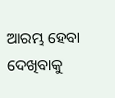ଆରମ୍ଭ ହେବା ଦେଖିବାକୁ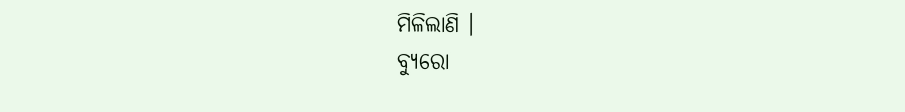ମିଳିଲାଣି ।
ବ୍ୟୁରୋ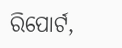ରିପୋର୍ଟ,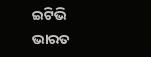ଇଟିଭି ଭାରତ